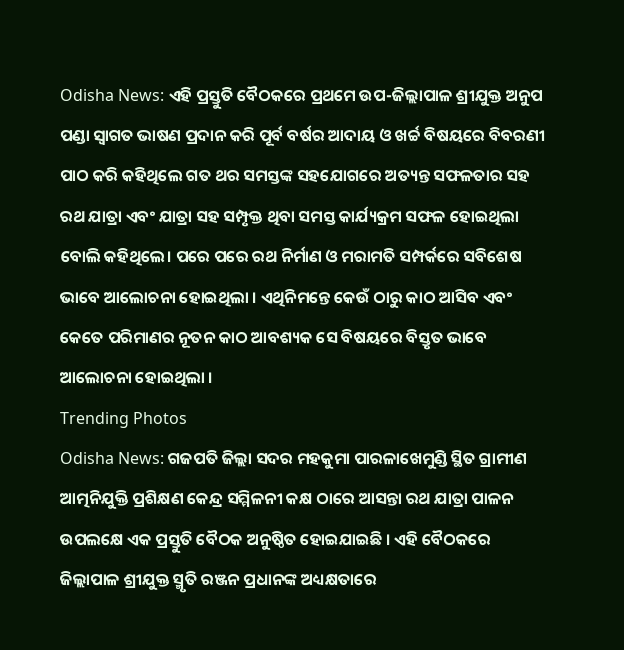Odisha News: ଏହି ପ୍ରସ୍ତୁତି ବୈଠକରେ ପ୍ରଥମେ ଉପ-ଜିଲ୍ଲାପାଳ ଶ୍ରୀଯୁକ୍ତ ଅନୁପ ପଣ୍ଡା ସ୍ୱାଗତ ଭାଷଣ ପ୍ରଦାନ କରି ପୂର୍ବ ବର୍ଷର ଆଦାୟ ଓ ଖର୍ଚ୍ଚ ବିଷୟରେ ବିବରଣୀ ପାଠ କରି କହିଥିଲେ ଗତ ଥର ସମସ୍ତଙ୍କ ସହଯୋଗରେ ଅତ୍ୟନ୍ତ ସଫଳତାର ସହ ରଥ ଯାତ୍ରା ଏବଂ ଯାତ୍ରା ସହ ସମ୍ପୃକ୍ତ ଥିବା ସମସ୍ତ କାର୍ଯ୍ୟକ୍ରମ ସଫଳ ହୋଇଥିଲା ବୋଲି କହିଥିଲେ। ପରେ ପରେ ରଥ ନିର୍ମାଣ ଓ ମରାମତି ସମ୍ପର୍କରେ ସବିଶେଷ ଭାବେ ଆଲୋଚନା ହୋଇଥିଲା । ଏଥିନିମନ୍ତେ କେଉଁ ଠାରୁ କାଠ ଆସିବ ଏବଂ କେତେ ପରିମାଣର ନୂତନ କାଠ ଆବଶ୍ୟକ ସେ ବିଷୟରେ ବିସ୍ତୃତ ଭାବେ ଆଲୋଚନା ହୋଇଥିଲା ।
Trending Photos
Odisha News: ଗଜପତି ଜିଲ୍ଲା ସଦର ମହକୁମା ପାରଳାଖେମୁଣ୍ଡି ସ୍ଥିତ ଗ୍ରାମୀଣ ଆତ୍ମନିଯୁକ୍ତି ପ୍ରଶିକ୍ଷଣ କେନ୍ଦ୍ର ସମ୍ମିଳନୀ କକ୍ଷ ଠାରେ ଆସନ୍ତା ରଥ ଯାତ୍ରା ପାଳନ ଉପଲକ୍ଷେ ଏକ ପ୍ରସ୍ତୁତି ବୈଠକ ଅନୁଷ୍ଠିତ ହୋଇଯାଇଛି । ଏହି ବୈଠକରେ ଜିଲ୍ଲାପାଳ ଶ୍ରୀଯୁକ୍ତ ସ୍ମୃତି ରଞ୍ଜନ ପ୍ରଧାନଙ୍କ ଅଧ୍ୟକ୍ଷତାରେ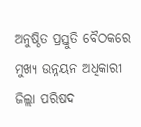ଅନୁଷ୍ଠିତ ପ୍ରସ୍ତୁତି ବୈଠକରେ ମୁଖ୍ୟ ଉନ୍ନୟନ ଅଧିକାରୀ ଜିଲ୍ଲା ପରିଷଦ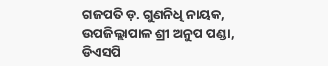ଗଜପତି ଡ଼. ଗୁଣନିଧି ନାୟକ, ଉପଜିଲ୍ଲାପାଳ ଶ୍ରୀ ଅନୁପ ପଣ୍ଡା, ଡିଏସପି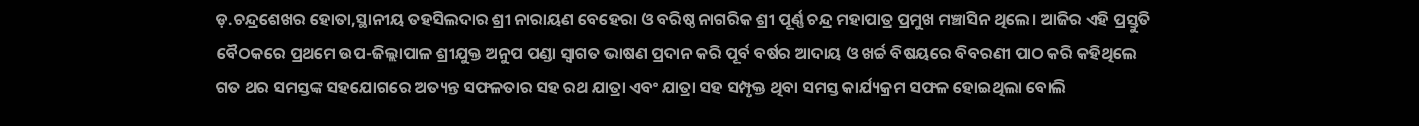ଡ଼.ଚନ୍ଦ୍ରଶେଖର ହୋତା,ସ୍ଥାନୀୟ ତହସିଲଦାର ଶ୍ରୀ ନାରାୟଣ ବେହେରା ଓ ବରିଷ୍ଠ ନାଗରିକ ଶ୍ରୀ ପୂର୍ଣ୍ଣ ଚନ୍ଦ୍ର ମହାପାତ୍ର ପ୍ରମୁଖ ମଞ୍ଚାସିନ ଥିଲେ। ଆଜିର ଏହି ପ୍ରସ୍ତୁତି ବୈଠକରେ ପ୍ରଥମେ ଉପ-ଜିଲ୍ଲାପାଳ ଶ୍ରୀଯୁକ୍ତ ଅନୁପ ପଣ୍ଡା ସ୍ୱାଗତ ଭାଷଣ ପ୍ରଦାନ କରି ପୂର୍ବ ବର୍ଷର ଆଦାୟ ଓ ଖର୍ଚ୍ଚ ବିଷୟରେ ବିବରଣୀ ପାଠ କରି କହିଥିଲେ ଗତ ଥର ସମସ୍ତଙ୍କ ସହଯୋଗରେ ଅତ୍ୟନ୍ତ ସଫଳତାର ସହ ରଥ ଯାତ୍ରା ଏବଂ ଯାତ୍ରା ସହ ସମ୍ପୃକ୍ତ ଥିବା ସମସ୍ତ କାର୍ଯ୍ୟକ୍ରମ ସଫଳ ହୋଇଥିଲା ବୋଲି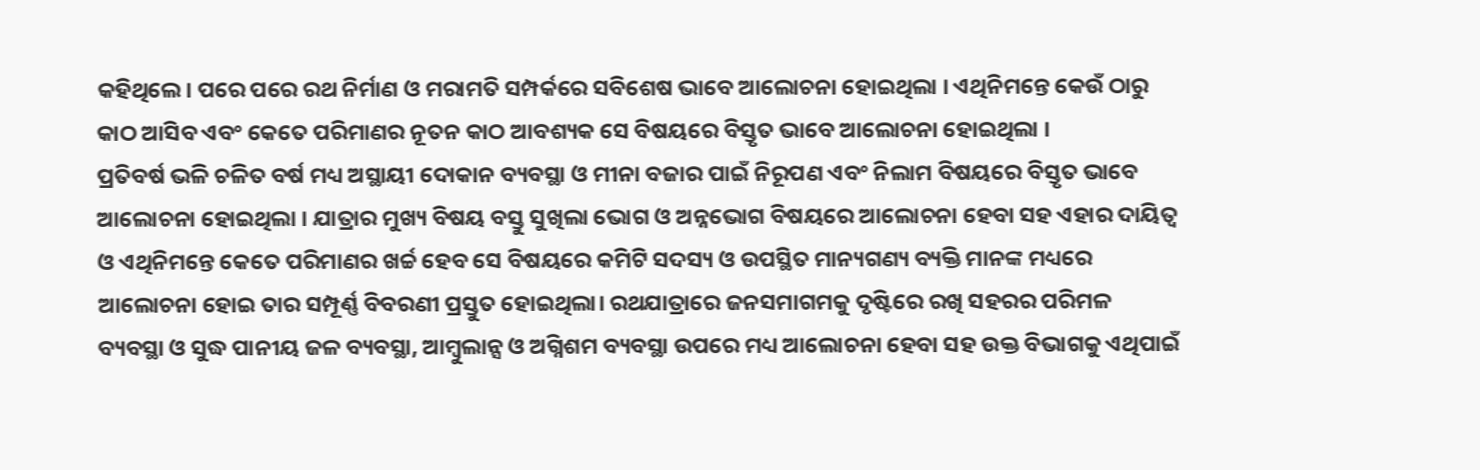କହିଥିଲେ। ପରେ ପରେ ରଥ ନିର୍ମାଣ ଓ ମରାମତି ସମ୍ପର୍କରେ ସବିଶେଷ ଭାବେ ଆଲୋଚନା ହୋଇଥିଲା । ଏଥିନିମନ୍ତେ କେଉଁ ଠାରୁ କାଠ ଆସିବ ଏବଂ କେତେ ପରିମାଣର ନୂତନ କାଠ ଆବଶ୍ୟକ ସେ ବିଷୟରେ ବିସ୍ତୃତ ଭାବେ ଆଲୋଚନା ହୋଇଥିଲା ।
ପ୍ରତିବର୍ଷ ଭଳି ଚଳିତ ବର୍ଷ ମଧ୍ୟ ଅସ୍ଥାୟୀ ଦୋକାନ ବ୍ୟବସ୍ଥା ଓ ମୀନା ବଜାର ପାଇଁ ନିରୂପଣ ଏବଂ ନିଲାମ ବିଷୟରେ ବିସ୍ତୃତ ଭାବେ ଆଲୋଚନା ହୋଇଥିଲା । ଯାତ୍ରାର ମୁଖ୍ୟ ବିଷୟ ବସ୍ତୁ ସୁଖିଲା ଭୋଗ ଓ ଅନ୍ନଭୋଗ ବିଷୟରେ ଆଲୋଚନା ହେବା ସହ ଏହାର ଦାୟିତ୍ୱ ଓ ଏଥିନିମନ୍ତେ କେତେ ପରିମାଣର ଖର୍ଚ୍ଚ ହେବ ସେ ବିଷୟରେ କମିଟି ସଦସ୍ୟ ଓ ଉପସ୍ଥିତ ମାନ୍ୟଗଣ୍ୟ ବ୍ୟକ୍ତି ମାନଙ୍କ ମଧ୍ୟରେ ଆଲୋଚନା ହୋଇ ତାର ସମ୍ପୂର୍ଣ୍ଣ ବିବରଣୀ ପ୍ରସ୍ତୁତ ହୋଇଥିଲା। ରଥଯାତ୍ରାରେ ଜନସମାଗମକୁ ଦୃଷ୍ଟିରେ ରଖି ସହରର ପରିମଳ ବ୍ୟବସ୍ଥା ଓ ସୁଦ୍ଧ ପାନୀୟ ଜଳ ବ୍ୟବସ୍ଥା, ଆମ୍ବୁଲାନ୍ସ ଓ ଅଗ୍ନିଶମ ବ୍ୟବସ୍ଥା ଉପରେ ମଧ୍ୟ ଆଲୋଚନା ହେବା ସହ ଉକ୍ତ ବିଭାଗକୁ ଏଥିପାଇଁ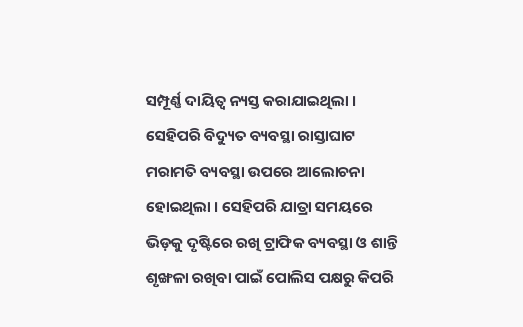ସମ୍ପୂର୍ଣ୍ଣ ଦାୟିତ୍ୱ ନ୍ୟସ୍ତ କରାଯାଇଥିଲା ।
ସେହିପରି ବିଦ୍ୟୁତ ବ୍ୟବସ୍ଥା ରାସ୍ତାଘାଟ ମରାମତି ବ୍ୟବସ୍ଥା ଉପରେ ଆଲୋଚନା ହୋଇଥିଲା । ସେହିପରି ଯାତ୍ରା ସମୟରେ ଭିଡ଼କୁ ଦୃଷ୍ଟିରେ ରଖି ଟ୍ରାଫିକ ବ୍ୟବସ୍ଥା ଓ ଶାନ୍ତି ଶୃଙ୍ଖଳା ରଖିବା ପାଇଁ ପୋଲିସ ପକ୍ଷରୁ କିପରି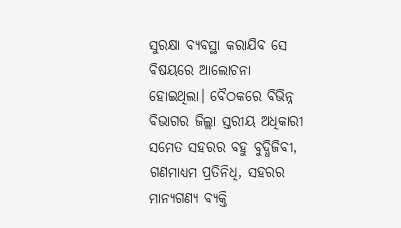ସୁରକ୍ଷା ବ୍ୟବସ୍ଥା କରାଯିବ ସେ ବିଷୟରେ ଆଲୋଚନା ହୋଇଥିଲା। ବୈଠକରେ ବିଭିନ୍ନ ବିଭାଗର ଜିଲ୍ଲା ସ୍ତରୀୟ ଅଧିକାରୀ ସମେତ ସହରର ବହୁ ବୁଦ୍ଧିଜିବୀ, ଗଣମାଧ୍ୟମ ପ୍ରତିନିଧି, ସହରର ମାନ୍ୟଗଣ୍ୟ ବ୍ୟକ୍ତି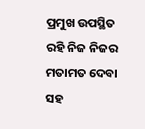ପ୍ରମୁଖ ଉପସ୍ଥିତ ରହି ନିଜ ନିଜର ମତାମତ ଦେବା ସହ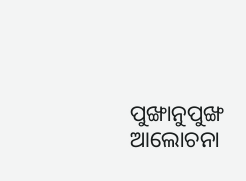ପୁଙ୍ଖାନୁପୁଙ୍ଖ ଆଲୋଚନା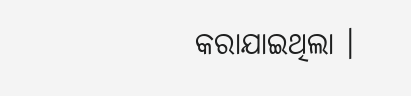କରାଯାଇଥିଲା ।